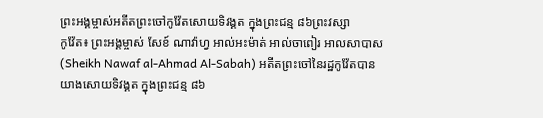ព្រះអង្គម្ចាស់អតីតព្រះចៅកូវ៉ែតសោយទិវង្គត ក្នុងព្រះជន្ម ៨៦ព្រះវស្សា
កូវ៉ែត៖ ព្រះអង្គម្ចាស់ សែខ៍ ណាវ៉ាហ្វ អាល់អះម៉ាត់ អាល់ចាពៀរ អាលសាបាស (Sheikh Nawaf al-Ahmad Al-Sabah) អតីតព្រះចៅនៃរដ្ឋកូវ៉ែតបានយាងសោយទិវង្គត ក្នុងព្រះជន្ម ៨៦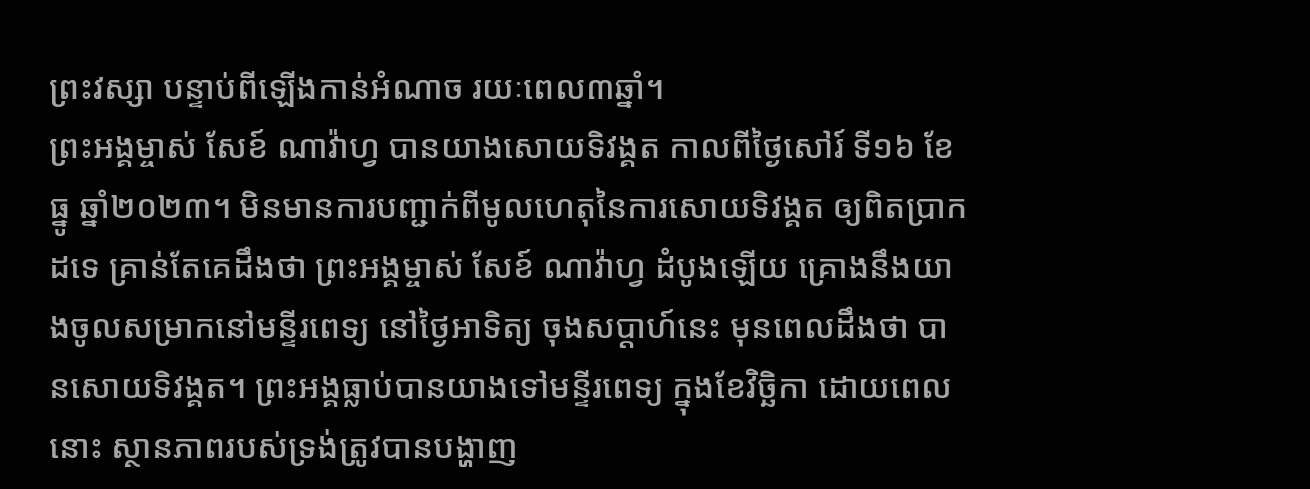ព្រះវស្សា បន្ទាប់ពីឡើងកាន់អំណាច រយៈពេល៣ឆ្នាំ។
ព្រះអង្គម្ចាស់ សែខ៍ ណាវ៉ាហ្វ បានយាងសោយទិវង្គត កាលពីថ្ងៃសៅរ៍ ទី១៦ ខែធ្នូ ឆ្នាំ២០២៣។ មិនមានការបញ្ជាក់ពីមូលហេតុនៃការសោយទិវង្គត ឲ្យពិតប្រាកដទេ គ្រាន់តែគេដឹងថា ព្រះអង្គម្ចាស់ សែខ៍ ណាវ៉ាហ្វ ដំបូងឡើយ គ្រោងនឹងយាងចូលសម្រាកនៅមន្ទីរពេទ្យ នៅថ្ងៃអាទិត្យ ចុងសប្តាហ៍នេះ មុនពេលដឹងថា បានសោយទិវង្គត។ ព្រះអង្គធ្លាប់បានយាងទៅមន្ទីរពេទ្យ ក្នុងខែវិច្ឆិកា ដោយពេលនោះ ស្ថានភាពរបស់ទ្រង់ត្រូវបានបង្ហាញ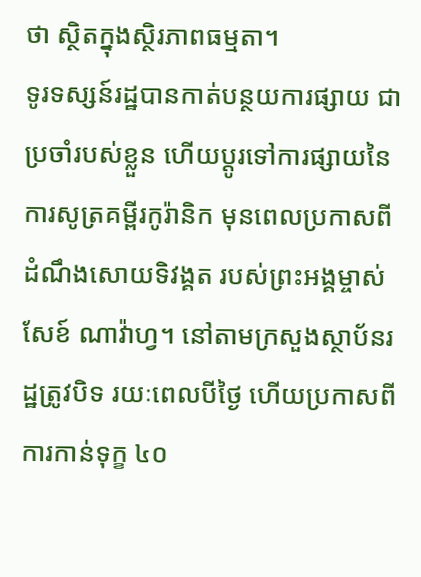ថា ស្ថិតក្នុងស្ថិរភាពធម្មតា។
ទូរទស្សន៍រដ្ឋបានកាត់បន្ថយការផ្សាយ ជាប្រចាំរបស់ខ្លួន ហើយប្តូរទៅការផ្សាយនៃការសូត្រគម្ពីរកូរ៉ានិក មុនពេលប្រកាសពីដំណឹងសោយទិវង្គត របស់ព្រះអង្គម្ចាស់ សែខ៍ ណាវ៉ាហ្វ។ នៅតាមក្រសួងស្ថាប័នរដ្ឋត្រូវបិទ រយៈពេលបីថ្ងៃ ហើយប្រកាសពីការកាន់ទុក្ខ ៤០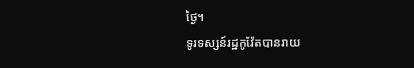ថ្ងៃ។
ទូរទស្សន៍រដ្ឋកូវ៉ែតបានរាយ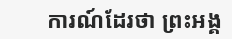ការណ៍ដែរថា ព្រះអង្គ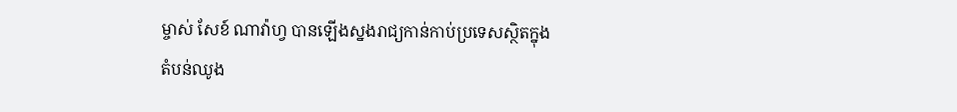ម្ចាស់ សែខ៍ ណាវ៉ាហ្វ បានឡើងស្នងរាជ្យកាន់កាប់ប្រទេសស្ថិតក្នុងតំបន់ឈូង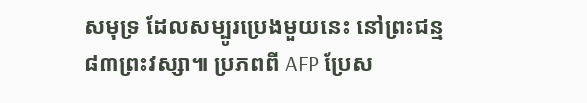សមុទ្រ ដែលសម្បូរប្រេងមួយនេះ នៅព្រះជន្ម ៨៣ព្រះវស្សា៕ ប្រភពពី AFP ប្រែស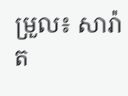ម្រួល៖ សារ៉ាត